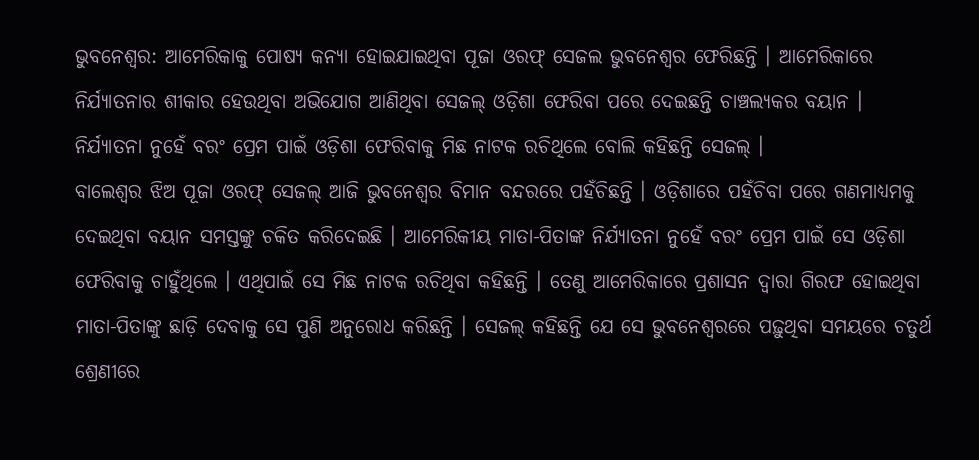ଭୁବନେଶ୍ୱର: ଆମେରିକାକୁ ପୋଷ୍ୟ କନ୍ୟା ହୋଇଯାଇଥିବା ପୂଜା ଓରଫ୍ ସେଜଲ ଭୁବନେଶ୍ୱର ଫେରିଛନ୍ତି । ଆମେରିକାରେ ନିର୍ଯ୍ୟାତନାର ଶୀକାର ହେଉଥିବା ଅଭିଯୋଗ ଆଣିଥିବା ସେଜଲ୍ ଓଡ଼ିଶା ଫେରିବା ପରେ ଦେଇଛନ୍ତି ଚାଞ୍ଚଲ୍ୟକର ବୟାନ । ନିର୍ଯ୍ୟାତନା ନୁହେଁ ବରଂ ପ୍ରେମ ପାଇଁ ଓଡ଼ିଶା ଫେରିବାକୁ ମିଛ ନାଟକ ରଚିଥିଲେ ବୋଲି କହିଛନ୍ତି ସେଜଲ୍ ।
ବାଲେଶ୍ୱର ଝିଅ ପୂଜା ଓରଫ୍ ସେଜଲ୍ ଆଜି ଭୁବନେଶ୍ୱର ବିମାନ ବନ୍ଦରରେ ପହଁଚିଛନ୍ତି । ଓଡ଼ିଶାରେ ପହଁଚିବା ପରେ ଗଣମାଧ୍ୟମକୁ ଦେଇଥିବା ବୟାନ ସମସ୍ତଙ୍କୁ ଚକିତ କରିଦେଇଛି । ଆମେରିକୀୟ ମାତା-ପିତାଙ୍କ ନିର୍ଯ୍ୟାତନା ନୁହେଁ ବରଂ ପ୍ରେମ ପାଇଁ ସେ ଓଡ଼ିଶା ଫେରିବାକୁ ଚାହୁଁଥିଲେ । ଏଥିପାଇଁ ସେ ମିଛ ନାଟକ ରଚିଥିବା କହିଛନ୍ତି । ତେଣୁ ଆମେରିକାରେ ପ୍ରଶାସନ ଦ୍ୱାରା ଗିରଫ ହୋଇଥିବା ମାତା-ପିତାଙ୍କୁ ଛାଡ଼ି ଦେବାକୁ ସେ ପୁଣି ଅନୁରୋଧ କରିଛନ୍ତି । ସେଜଲ୍ କହିଛନ୍ତି ଯେ ସେ ଭୁବନେଶ୍ୱରରେ ପଢ଼ୁଥିବା ସମୟରେ ଚତୁର୍ଥ ଶ୍ରେଣୀରେ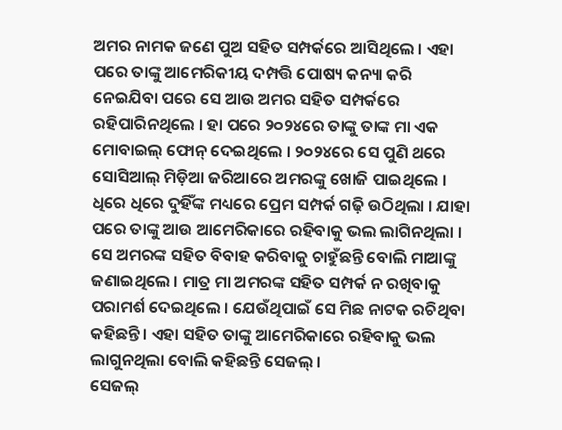ଅମର ନାମକ ଜଣେ ପୁଅ ସହିତ ସମ୍ପର୍କରେ ଆସିଥିଲେ । ଏହା ପରେ ତାଙ୍କୁ ଆମେରିକୀୟ ଦମ୍ପତ୍ତି ପୋଷ୍ୟ କନ୍ୟା କରି ନେଇଯିବା ପରେ ସେ ଆଉ ଅମର ସହିତ ସମ୍ପର୍କରେ ରହିପାରିନଥିଲେ । ହା ପରେ ୨୦୨୪ରେ ତାଙ୍କୁ ତାଙ୍କ ମା ଏକ ମୋବାଇଲ୍ ଫୋନ୍ ଦେଇଥିଲେ । ୨୦୨୪ରେ ସେ ପୁଣି ଥରେ ସୋସିଆଲ୍ ମିଡ଼ିଆ ଜରିଆରେ ଅମରଙ୍କୁ ଖୋଜି ପାଇଥିଲେ । ଧିରେ ଧିରେ ଦୁହିଁଙ୍କ ମଧ୍ୟରେ ପ୍ରେମ ସମ୍ପର୍କ ଗଢ଼ି ଉଠିଥିଲା । ଯାହା ପରେ ତାଙ୍କୁ ଆଉ ଆମେରିକାରେ ରହିବାକୁ ଭଲ ଲାଗିନଥିଲା । ସେ ଅମରଙ୍କ ସହିତ ବିବାହ କରିବାକୁ ଚାହୁଁଛନ୍ତି ବୋଲି ମାଆଙ୍କୁ ଜଣାଇଥିଲେ । ମାତ୍ର ମା ଅମରଙ୍କ ସହିତ ସମ୍ପର୍କ ନ ରଖିବାକୁ ପରାମର୍ଶ ଦେଇଥିଲେ । ଯେଉଁଥିପାଇଁ ସେ ମିଛ ନାଟକ ରଚିଥିବା କହିଛନ୍ତି । ଏହା ସହିତ ତାଙ୍କୁ ଆମେରିକାରେ ରହିବାକୁ ଭଲ ଲାଗୁନଥିଲା ବୋଲି କହିଛନ୍ତି ସେଜଲ୍ ।
ସେଜଲ୍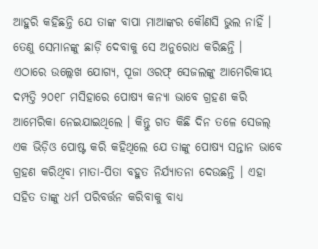ଆହୁରି କହିଛନ୍ତି ଯେ ତାଙ୍କ ବାପା ମାଆଙ୍କର କୌଣସି ଭୁଲ ନାହିଁ । ତେଣୁ ସେମାନଙ୍କୁ ଛାଡ଼ି ଦେବାକୁ ସେ ଅନୁରୋଧ କରିଛନ୍ତି ।
ଏଠାରେ ଉଲ୍ଲେଖ ଯୋଗ୍ୟ, ପୂଜା ଓରଫ୍ ସେଜଲଙ୍କୁ ଆମେରିକୀୟ ଦମ୍ପତ୍ତି ୨୦୧୮ ମସିହାରେ ପୋଷ୍ୟ କନ୍ୟା ଭାବେ ଗ୍ରହଣ କରି ଆମେରିକା ନେଇଯାଇଥିଲେ । କିନ୍ତୁ ଗତ କିଛି ଦିନ ତଳେ ସେଜଲ୍ ଏକ ଭିଡ଼ିଓ ପୋଷ୍ଟ କରି କହିଥିଲେ ଯେ ତାଙ୍କୁ ପୋଷ୍ୟ ସନ୍ତାନ ଭାବେ ଗ୍ରହଣ କରିଥିବା ମାତା-ପିତା ବହୁତ ନିର୍ଯ୍ୟାତନା ଦେଉଛନ୍ତି । ଏହା ସହିତ ତାଙ୍କୁ ଧର୍ମ ପରିବର୍ତ୍ତନ କରିବାକୁ ବାଧ୍ୟ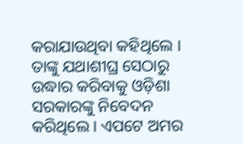କରାଯାଉଥିବା କହିଥିଲେ । ତାଙ୍କୁ ଯଥାଶୀଘ୍ର ସେଠାରୁ ଉଦ୍ଧାର କରିବାକୁ ଓଡ଼ିଶା ସରକାରଙ୍କୁ ନିବେଦନ କରିଥିଲେ । ଏପଟେ ଅମର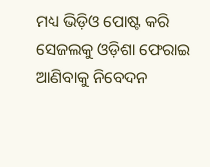ମଧ୍ୟ ଭିଡ଼ିଓ ପୋଷ୍ଟ କରି ସେଜଲକୁ ଓଡ଼ିଶା ଫେରାଇ ଆଣିବାକୁ ନିବେଦନ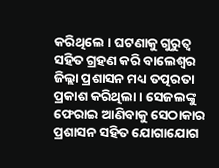କରିଥିଲେ । ଘଟଣାକୁ ଗୁରୁତ୍ୱ ସହିତ ଗ୍ରହଣ କରି ବାଲେଶ୍ୱର ଜିଲ୍ଲା ପ୍ରଶାସନ ମଧ୍ୟ ତତ୍ପରତା ପ୍ରକାଶ କରିଥିଲା । ସେଜଲଙ୍କୁ ଫେରାଇ ଆଣିବାକୁ ସେଠାକାର ପ୍ରଶାସନ ସହିତ ଯୋଗାଯୋଗ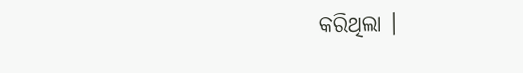କରିଥିଲା ।